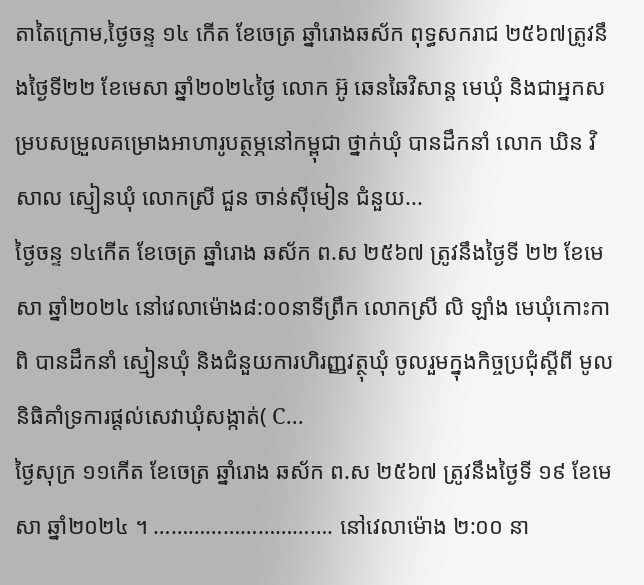តាតៃក្រោម,ថ្ងៃចន្ទ ១៤ កើត ខែចេត្រ ឆ្នាំរោងឆស័ក ពុទ្ធសករាជ ២៥៦៧ត្រូវនឹងថ្ងៃទី២២ ខែមេសា ឆ្នាំ២០២៤ថ្ងៃ លោក អ៊ូ ឆេនឆៃវិសាន្ដ មេឃុំ និងជាអ្នកសម្របសម្រួលគម្រោងអាហារូបត្ថម្ភនៅកម្ពុជា ថ្នាក់ឃុំ បានដឹកនាំ លោក ឃិន វិសាល ស្មៀនឃុំ លោកស្រី ជួន ចាន់ស៊ីមៀន ជំនួយ...
ថ្ងៃចន្ទ ១៤កើត ខែចេត្រ ឆ្នាំរោង ឆស័ក ព.ស ២៥៦៧ ត្រូវនឹងថ្ងៃទី ២២ ខែមេសា ឆ្នាំ២០២៤ នៅវេលាម៉ោង៨:០០នាទីព្រឹក លោកស្រី លិ ឡាំង មេឃុំកោះកាពិ បានដឹកនាំ ស្មៀនឃុំ និងជំនួយការហិរញ្ញវត្ថុឃុំ ចូលរួមក្នុងកិច្ចប្រជុំស្តីពី មូលនិធិគាំទ្រការផ្ដល់សេវាឃុំសង្កាត់( C...
ថ្ងៃសុក្រ ១១កើត ខែចេត្រ ឆ្នាំរោង ឆស័ក ព.ស ២៥៦៧ ត្រូវនឹងថ្ងៃទី ១៩ ខែមេសា ឆ្នាំ២០២៤ ។ …………………………. នៅវេលាម៉ោង ២:០០ នា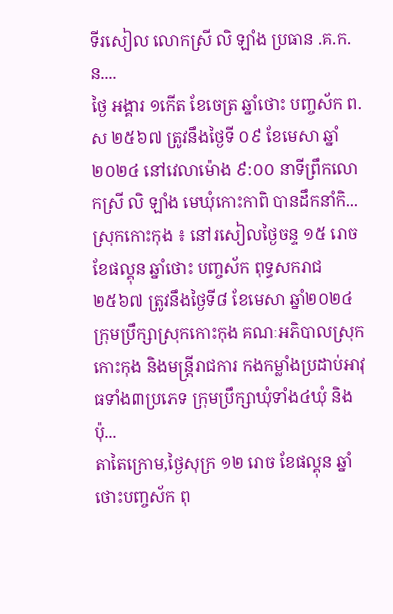ទីរសៀល លោកស្រី លិ ឡាំង ប្រធាន .គ.ក.ន....
ថ្ងៃ អង្គារ ១កើត ខែចេត្រ ឆ្នាំថោះ បញ្ចស័ក ព.ស ២៥៦៧ ត្រូវនឹងថ្ងៃទី ០៩ ខែមេសា ឆ្នាំ២០២៤ នៅវេលាម៉ោង ៩:០០ នាទីព្រឹកលោកស្រី លិ ឡាំង មេឃុំកោះកាពិ បានដឹកនាំកិ...
ស្រុកកោះកុង ៖ នៅរសៀលថ្ងៃចន្ទ ១៥ រោច ខែផល្គុន ឆ្នាំថោះ បញ្ចស័ក ពុទ្ធសករាជ ២៥៦៧ ត្រូវនឹងថ្ងៃទី៨ ខែមេសា ឆ្នាំ២០២៤ ក្រុមប្រឹក្សាស្រុកកោះកុង គណៈអភិបាលស្រុកកោះកុង និងមន្រ្តីរាជការ កងកម្លាំងប្រដាប់អាវុធទាំង៣ប្រភេទ ក្រុមប្រឹក្សាឃុំទាំង៤ឃុំ និងប៉ុ...
តាតៃក្រោម,ថ្ងៃសុក្រ ១២ រោច ខែផល្គុន ឆ្នាំថោះបញ្ចស័ក ពុ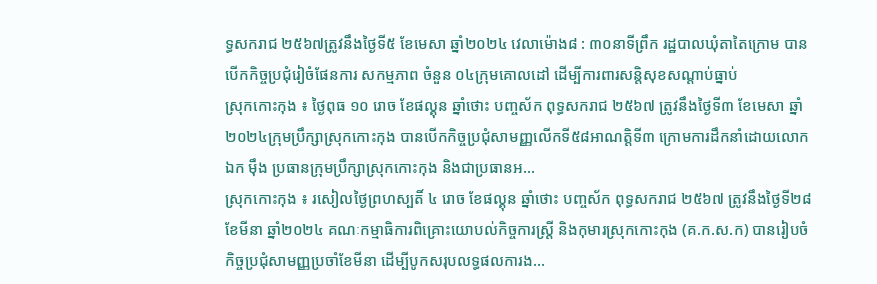ទ្ធសករាជ ២៥៦៧ត្រូវនឹងថ្ងៃទី៥ ខែមេសា ឆ្នាំ២០២៤ វេលាម៉ោង៨ : ៣០នាទីព្រឹក រដ្ឋបាលឃុំតាតៃក្រោម បានបើកកិច្ចប្រជុំរៀចំផែនការ សកម្មភាព ចំនួន ០៤ក្រុមគោលដៅ ដើម្បីការពារសន្តិសុខសណ្ដាប់ធ្នាប់
ស្រុកកោះកុង ៖ ថ្ងៃពុធ ១០ រោច ខែផល្គុន ឆ្នាំថោះ បញ្ចស័ក ពុទ្ធសករាជ ២៥៦៧ ត្រូវនឹងថ្ងៃទី៣ ខែមេសា ឆ្នាំ២០២៤ក្រុមប្រឹក្សាស្រុកកោះកុង បានបើកកិច្ចប្រជុំសាមញ្ញលើកទី៥៨អាណត្ដិទី៣ ក្រោមការដឹកនាំដោយលោក ឯក ម៉ឹង ប្រធានក្រុមប្រឹក្សាស្រុកកោះកុង និងជាប្រធានអ...
ស្រុកកោះកុង ៖ រសៀលថ្ងៃព្រហស្បតិ៍ ៤ រោច ខែផល្គុន ឆ្នាំថោះ បញ្ចស័ក ពុទ្ធសករាជ ២៥៦៧ ត្រូវនឹងថ្ងៃទី២៨ ខែមីនា ឆ្នាំ២០២៤ គណៈកម្មាធិការពិគ្រោះយោបល់កិច្ចការស្រ្តី និងកុមារស្រុកកោះកុង (គ.ក.ស.ក) បានរៀបចំកិច្ចប្រជុំសាមញ្ញប្រចាំខែមីនា ដើម្បីបូកសរុបលទ្ធផលការង...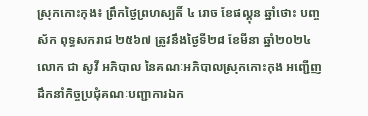ស្រុកកោះកុង៖ ព្រឹកថ្ងៃព្រហស្បតិ៍ ៤ រោច ខែផល្គុន ឆ្នាំថោះ បញ្ចស័ក ពុទ្ធសករាជ ២៥៦៧ ត្រូវនឹងថ្ងៃទី២៨ ខែមីនា ឆ្នាំ២០២៤ លោក ជា សូវី អភិបាល នៃគណៈអភិបាលស្រុកកោះកុង អញ្ជើញដឹកនាំកិច្ចប្រជុំគណៈបញ្ជាការឯក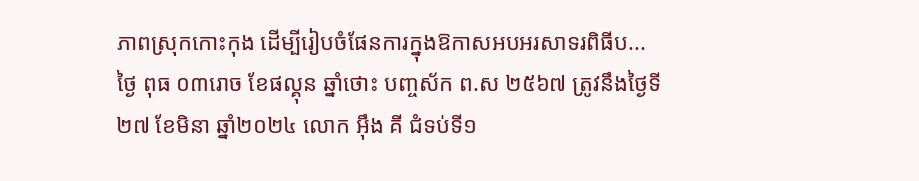ភាពស្រុកកោះកុង ដើម្បីរៀបចំផែនការក្នុងឱកាសអបអរសាទរពិធីប...
ថ្ងៃ ពុធ ០៣រោច ខែផល្គុន ឆ្នាំថោះ បញ្ចស័ក ព.ស ២៥៦៧ ត្រូវនឹងថ្ងៃទី ២៧ ខែមិនា ឆ្នាំ២០២៤ លោក អុឹង គី ជំទប់ទី១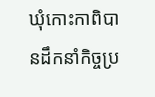ឃុំកោះកាពិបានដឹកនាំកិច្ចប្រ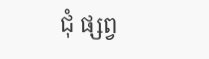ជុំ ផ្សព្វ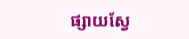ផ្សាយស្វែ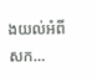ងយល់អំពីសក...